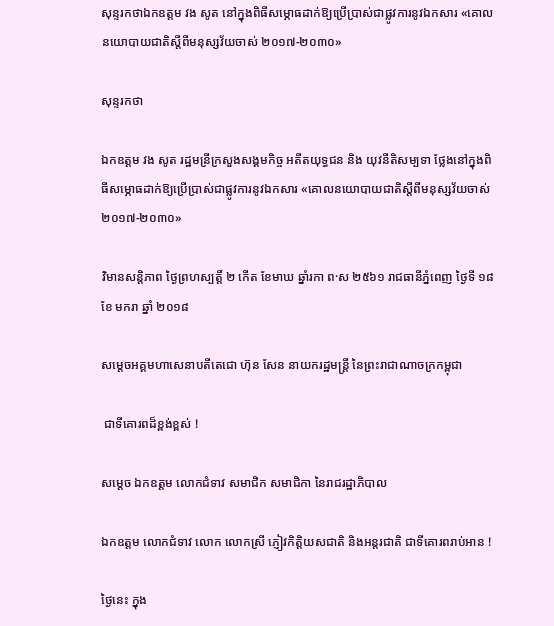សុន្ទរកថាឯកឧត្តម វង សូត នៅក្នុងពិធីសម្ភោធដាក់ឱ្យប្រើប្រាស់ជាផ្លូវការនូវឯកសារ «គោលនយោបាយជាតិស្តីពីមនុស្សវ័យចាស់ ២០១៧-២០៣០»

សុន្ទរកថា

ឯកឧត្តម វង សូត រដ្ឋមន្រីក្រសួងសង្គមកិច្ច អតីតយុទ្ធជន និង យុវនីតិសម្បទា ថ្លែងនៅក្នុងពិធីសម្ភោធដាក់ឱ្យប្រើប្រាស់ជាផ្លូវការនូវឯកសារ «គោលនយោបាយជាតិស្តីពីមនុស្សវ័យចាស់ ២០១៧-២០៣០»

វិមានសន្តិភាព ថ្ងៃព្រហស្បត្តិ៍ ២ កើត ខែមាឃ ឆ្នាំរកា ព·ស ២៥៦១ រាជធានីភ្នំពេញ ថ្ងៃទី ១៨ ខែ មករា ឆ្នាំ ២០១៨

សម្ដេចអគ្គមហាសេនាបតីតេជោ ហ៊ុន សែន នាយករដ្ឋមន្ដ្រី នៃព្រះរាជាណាចក្រកម្ពុជា

 ជាទីគោរពដ៏ខ្ពង់ខ្ពស់ !

សម្ដេច ឯកឧត្ដម លោកជំទាវ សមាជិក សមាជិកា នៃរាជរដ្ឋាភិបាល

ឯកឧត្ដម លោកជំទាវ លោក លោកស្រី ភ្ញៀវកិត្ដិយសជាតិ និងអន្ដរជាតិ ជាទីគោរពរាប់អាន !

ថ្ងៃនេះ ក្នុង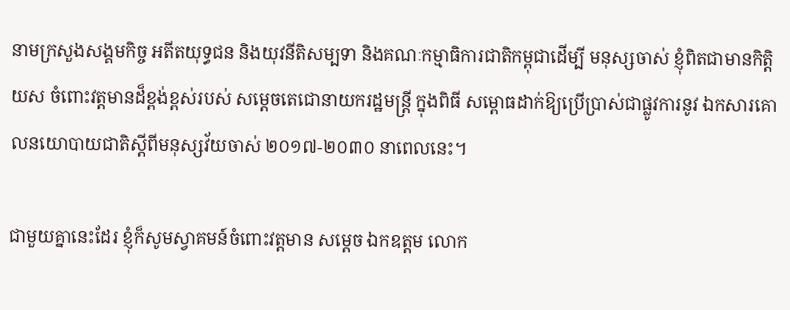នាមក្រសួងសង្គមកិច្ច អតីតយុទ្ធជន និងយុវនីតិសម្បទា និងគណៈកម្មាធិការជាតិកម្ពុជាដើម្បី មនុស្សចាស់ ខ្ញុំពិតជាមានកិត្ដិយស ចំពោះវត្តមានដ៏ខ្ពង់ខ្ពស់របស់ សម្ដេចតេជោនាយករដ្ឋមន្ដ្រី ក្នុងពិធី សម្ពោធដាក់ឱ្យប្រើប្រាស់ជាផ្លូវការនូវ ឯកសារគោលនយោបាយជាតិស្ដីពីមនុស្សវ័យចាស់ ២០១៧-២០៣០ នាពេលនេះ។

ជាមួយគ្នានេះដែរ ខ្ញុំក៏សូមស្វាគមន៍ចំពោះវត្ដមាន សម្ដេច ឯកឧត្ដម លោក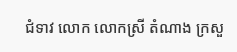ជំទាវ លោក លោកស្រី តំណាង ក្រសួ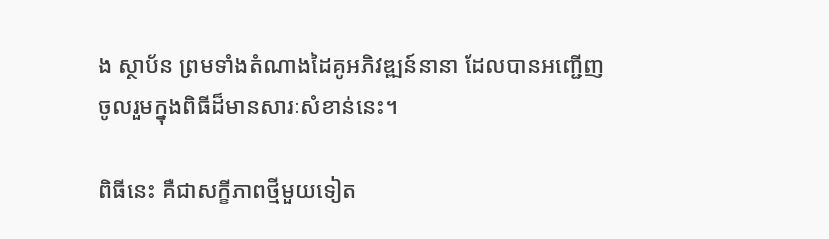ង ស្ថាប័ន ព្រមទាំងតំណាងដៃគូអភិវឌ្ឍន៍នានា ដែលបានអញ្ជើញចូលរួមក្នុងពិធីដ៏មានសារៈសំខាន់នេះ។

ពិធីនេះ គឺជាសក្ខីភាពថ្មីមួយទៀត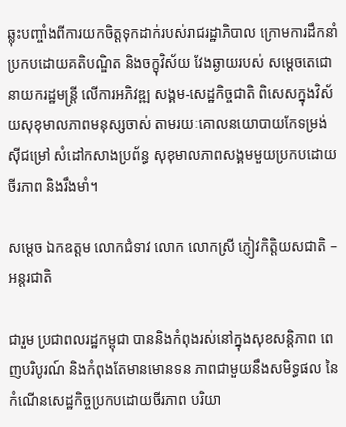ឆ្លុះបញ្ចាំងពីការយកចិត្ដទុកដាក់របស់រាជរដ្ឋាភិបាល ក្រោមការដឹកនាំ ប្រកបដោយគតិបណ្ឌិត និងចក្ខុវិស័យ វែងឆ្ងាយរបស់ សម្ដេចតេជោនាយករដ្ឋមន្ដ្រី លើការអភិវឌ្ឍ សង្គម-សេដ្ឋកិច្ចជាតិ ពិសេសក្នុងវិស័យសុខុមាលភាពមនុស្សចាស់ តាមរយៈគោលនយោបាយកែទម្រង់ស៊ីជម្រៅ សំដៅកសាងប្រព័ន្ធ សុខុមាលភាពសង្គមមួយប្រកបដោយចីរភាព និងរឹងមាំ។

សម្ដេច ឯកឧត្ដម លោកជំទាវ លោក លោកស្រី ភ្ញៀវកិត្ដិយសជាតិ – អន្ដរជាតិ

ជារួម ប្រជាពលរដ្ឋកម្ពុជា បាននិងកំពុងរស់នៅក្នុងសុខសន្ដិភាព ពេញបរិបូរណ៍ និងកំពុងតែមានមោនទន ភាពជាមួយនឹងសមិទ្ធផល នៃ កំណើនសេដ្ឋកិច្ចប្រកបដោយចីរភាព បរិយា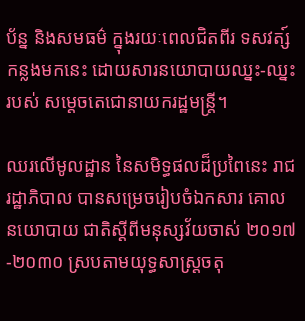ប័ន្ន និងសមធម៌ ក្នុងរយៈពេលជិតពីរ ទសវត្ស៍កន្លងមកនេះ ដោយសារនយោបាយឈ្នះ-ឈ្នះ របស់ សម្ដេចតេជោនាយករដ្ឋមន្ដ្រី។

ឈរលើមូលដ្ឋាន នៃសមិទ្ធផលដ៏ប្រពៃនេះ រាជរដ្ឋាភិបាល បានសម្រេចរៀបចំឯកសារ គោលនយោបាយ ជាតិស្ដីពីមនុស្សវ័យចាស់ ២០១៧-២០៣០ ស្របតាមយុទ្ធសាស្ដ្រចតុ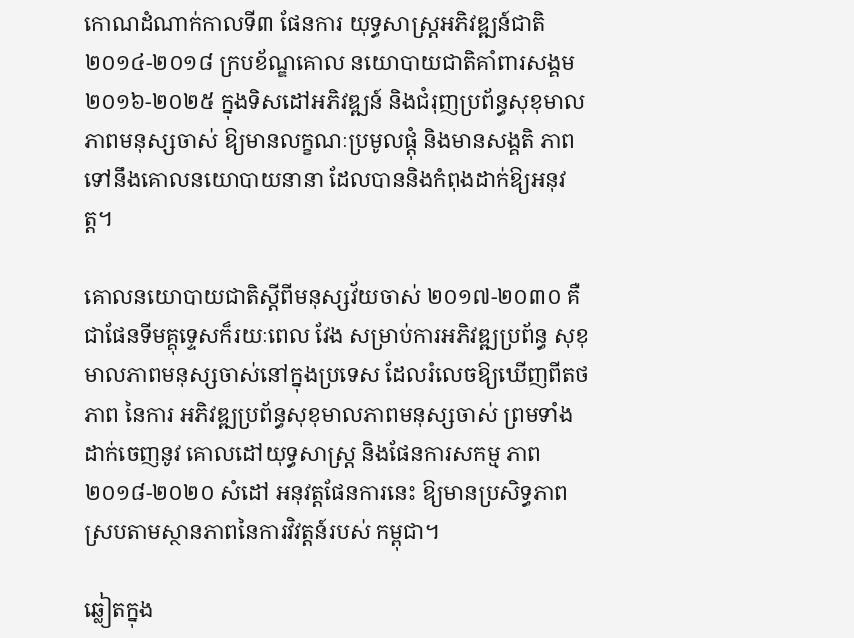កោណដំណាក់កាលទី៣ ផែនការ យុទ្ធសាស្ដ្រអភិវឌ្ឍន៍ជាតិ ២០១៤-២០១៨ ក្របខ័ណ្ឌគោល នយោបាយជាតិគាំពារសង្គម ២០១៦-២០២៥ ក្នុងទិសដៅអភិវឌ្ឍន៍ និងជំរុញប្រព័ន្ធសុខុមាលភាពមនុស្សចាស់ ឱ្យមានលក្ខណៈប្រមូលផ្ដុំ និងមានសង្គតិ ភាពទៅនឹងគោលនយោបាយនានា ដែលបាននិងកំពុងដាក់ឱ្យអនុវត្ត។

គោលនយោបាយជាតិស្ដីពីមនុស្សវ័យចាស់ ២០១៧-២០៣០ គឺជាផែនទីមគ្គុទ្ទេសក៏រយៈពេល វែង សម្រាប់ការអភិវឌ្ឍប្រព័ន្ធ សុខុមាលភាពមនុស្សចាស់នៅក្នុងប្រទេស ដែលរំលេចឱ្យឃើញពីតថភាព នៃការ អភិវឌ្ឍប្រព័ន្ធសុខុមាលភាពមនុស្សចាស់ ព្រមទាំងដាក់ចេញនូវ គោលដៅយុទ្ធសាស្ដ្រ និងផែនការសកម្ម ភាព ២០១៨-២០២០ សំដៅ អនុវត្តផែនការនេះ ឱ្យមានប្រសិទ្ធភាព ស្របតាមស្ថានភាពនៃការវិវត្តន៍របស់ កម្ពុជា។

ឆ្លៀតក្នុង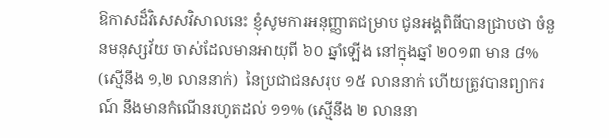ឱកាសដ៏វិសេសវិសាលនេះ ខ្ញុំសូមការអនុញ្ញាតជម្រាប ជូនអង្គពិធីបានជ្រាបថា ចំនួនមនុស្សវ័យ ចាស់ដែលមានអាយុពី ៦០ ឆ្នាំឡើង នៅក្នុងឆ្នាំ ២០១៣ មាន ៨% (ស្មើនឹង ១,២ លាននាក់)  នៃប្រជាជនសរុប ១៥ លាននាក់ ហើយត្រូវបានព្យាករណ៍ នឹងមានកំណើនរហូតដល់ ១១% (ស្មើនឹង ២ លាននា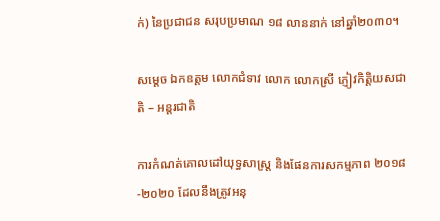ក់) នៃប្រជាជន សរុបប្រមាណ ១៨ លាននាក់ នៅឆ្នាំ២០៣០។

សម្ដេច ឯកឧត្ដម លោកជំទាវ លោក លោកស្រី ភ្ញៀវកិត្ដិយសជាតិ – អន្ដរជាតិ

ការកំណត់គោលដៅយុទ្ធសាស្ដ្រ និងផែនការសកម្មភាព ២០១៨-២០២០ ដែលនឹងត្រូវអនុ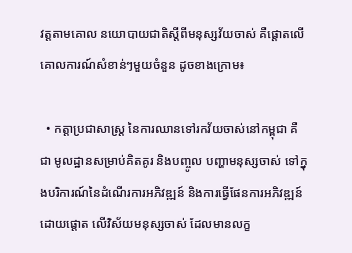វត្ដតាមគោល នយោបាយជាតិស្តីពីមនុស្សវ័យចាស់ គឺផ្ដោតលើគោលការណ៍សំខាន់ៗមួយចំនួន ដូចខាងក្រោម៖

  • កត្ដាប្រជាសាស្ដ្រ នៃការឈានទៅរកវ័យចាស់នៅកម្ពុជា គឺជា មូលដ្ឋានសម្រាប់គិតគូរ និងបញ្ចូល បញ្ហាមនុស្សចាស់ ទៅក្នុងបរិការណ៍នៃដំណើរការអភិវឌ្ឍន៍ និងការធ្វើផែនការអភិវឌ្ឍន៍ ដោយផ្តោត លើវិស័យមនុស្សចាស់ ដែលមានលក្ខ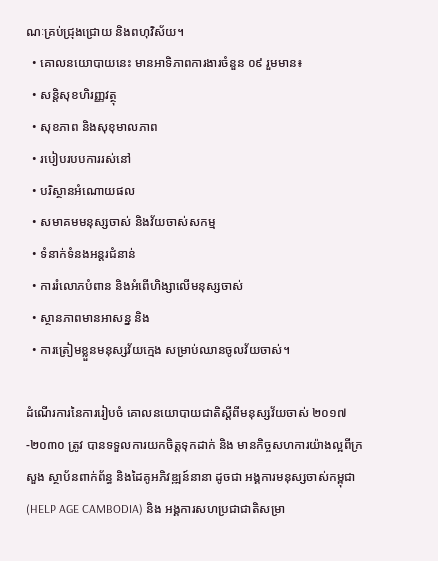ណៈគ្រប់ជ្រុងជ្រោយ និងពហុវិស័យ។
  • គោលនយោបាយនេះ មានអាទិភាពការងារចំនួន ០៩ រួមមាន៖
  • សន្ដិសុខហិរញ្ញវត្ថុ
  • សុខភាព និងសុខុមាលភាព
  • របៀបរបបការរស់នៅ
  • បរិស្ថានអំណោយផល
  • សមាគមមនុស្សចាស់ និងវ័យចាស់សកម្ម
  • ទំនាក់ទំនងអន្ដរជំនាន់
  • ការរំលោភបំពាន និងអំពើហិង្សាលើមនុស្សចាស់
  • ស្ថានភាពមានអាសន្ន និង
  • ការត្រៀមខ្លួនមនុស្សវ័យក្មេង សម្រាប់ឈានចូលវ័យចាស់។

ដំណើរការនៃការរៀបចំ គោលនយោបាយជាតិស្ដីពីមនុស្សវ័យចាស់ ២០១៧-២០៣០ ត្រូវ បានទទួលការយកចិត្ដទុកដាក់ និង មានកិច្ចសហការយ៉ាងល្អពីក្រសួង ស្ថាប័នពាក់ព័ន្ធ និងដៃគូអភិវឌ្ឍន៍នានា ដូចជា អង្គការមនុស្សចាស់កម្ពុជា (HELP AGE CAMBODIA) និង អង្គការសហប្រជាជាតិសម្រា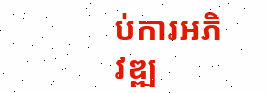ប់ការអភិវឌ្ឍ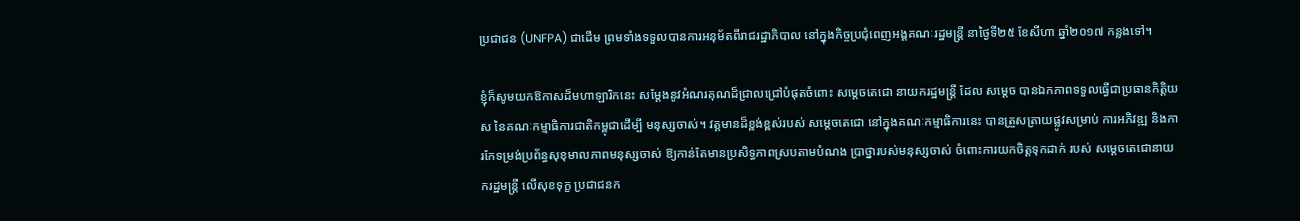ប្រជាជន (UNFPA) ជាដើម ព្រមទាំងទទួលបានការអនុម័តពីរាជរដ្ឋាភិបាល នៅក្នុងកិច្ចប្រជុំពេញអង្គគណៈរដ្ឋមន្ដ្រី នាថ្ងៃទី២៥ ខែសីហា ឆ្នាំ២០១៧ កន្លងទៅ។

ខ្ញុំក៏សូមយកឱកាសដ៏មហាឡារិកនេះ សម្ដែងនូវអំណរគុណដ៏ជ្រាលជ្រៅបំផុតចំពោះ សម្ដេចតេជោ នាយករដ្ឋមន្ដ្រី ដែល សម្ដេច បានឯកភាពទទួលធ្វើជាប្រធានកិត្ដិយស នៃគណៈកម្មាធិការជាតិកម្ពុជាដើម្បី មនុស្សចាស់។ វត្ដមានដ៏ខ្ពង់ខ្ពស់របស់ សម្ដេចតេជោ នៅក្នុងគណៈកម្មាធិការនេះ បានត្រួសត្រាយផ្លូវសម្រាប់ ការអភិវឌ្ឍ និងការកែទម្រង់ប្រព័ន្ធសុខុមាលភាពមនុស្សចាស់ ឱ្យកាន់តែមានប្រសិទ្ធភាពស្របតាមបំណង ប្រាថ្នារបស់មនុស្សចាស់ ចំពោះការយកចិត្ដទុកដាក់ របស់ សម្ដេចតេជោនាយករដ្ឋមន្ដ្រី លើសុខទុក្ខ ប្រជាជនក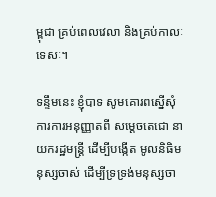ម្ពុជា គ្រប់ពេលវេលា និងគ្រប់កាលៈទេសៈ។

ទន្ទឹមនេះ ខ្ញុំបាទ សូមគោរពស្នើសុំការការអនុញ្ញាតពី សម្ដេចតេជោ នាយករដ្ឋមន្ដ្រី ដើម្បីបង្កើត មូលនិធិមនុស្សចាស់ ដើម្បីទ្រទ្រង់មនុស្សចា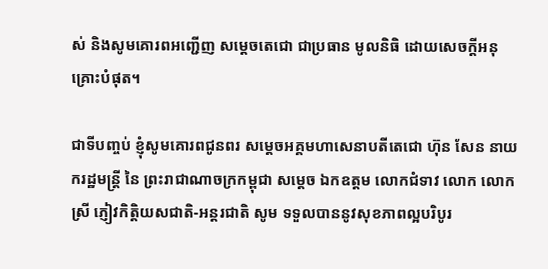ស់ និងសូមគោរពអញ្ជើញ សម្ដេចតេជោ ជាប្រធាន មូលនិធិ ដោយសេចក្តីអនុគ្រោះបំផុត។

ជាទីបញ្ចប់ ខ្ញុំសូមគោរពជូនពរ សម្ដេចអគ្គមហាសេនាបតីតេជោ ហ៊ុន សែន នាយករដ្ឋមន្ដ្រី នៃ ព្រះរាជាណាចក្រកម្ពុជា សម្ដេច ឯកឧត្ដម លោកជំទាវ លោក លោកស្រី ភ្ញៀវកិត្តិយសជាតិ-អន្ដរជាតិ សូម ទទួលបាននូវសុខភាពល្អបរិបូរ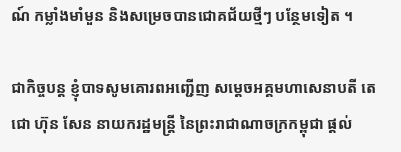ណ៍ កម្លាំងមាំមួន និងសម្រេចបានជោគជ័យថ្មីៗ បន្ថែមទៀត ។

ជាកិច្ចបន្ដ ខ្ញុំបាទសូមគោរពអញ្ជើញ សម្ដេចអគ្គមហាសេនាបតី តេជោ ហ៊ុន សែន នាយករដ្ឋមន្ដ្រី នៃព្រះរាជាណាចក្រកម្ពុជា ផ្ដល់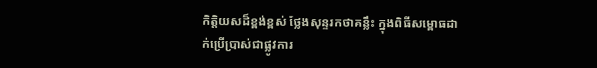កិត្ដិយសដ៏ខ្ពង់ខ្ពស់ ថ្លែងសុន្ទរកថាគន្លឹះ ក្នុងពិធីសម្ពោធដាក់ប្រើប្រាស់ជាផ្លូវការ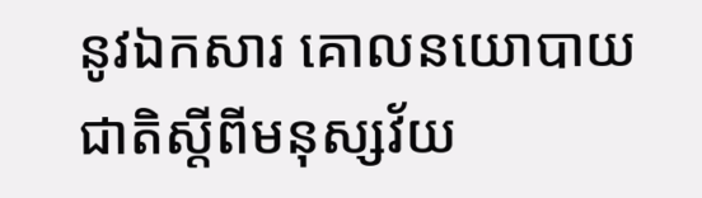នូវឯកសារ គោលនយោបាយជាតិស្ដីពីមនុស្សវ័យ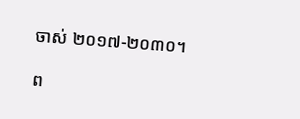ចាស់ ២០១៧-២០៣០។

ព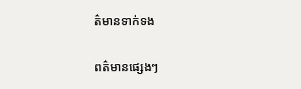ត៌មានទាក់ទង

ពត៌មានផ្សេងៗ